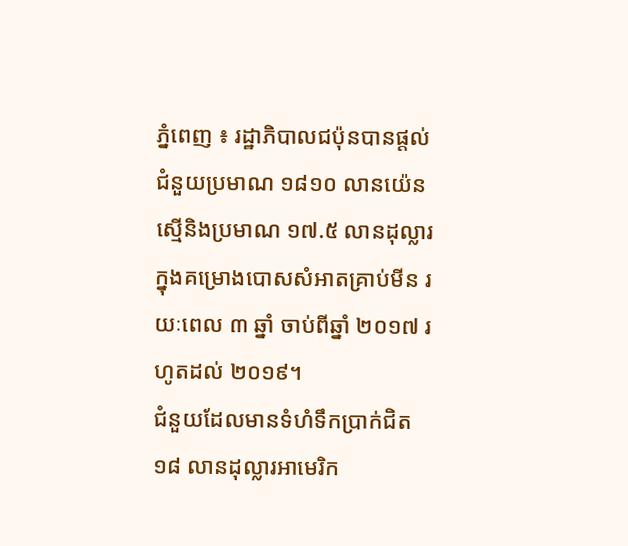ភ្នំពេញ ៖ រដ្ឋាភិបាលជប៉ុនបានផ្តល់ជំនួយប្រមាណ ១៨១០ លានយ៉េន ស្មើនិងប្រមាណ ១៧.៥ លានដុល្លារ ក្នុងគម្រោងបោសសំអាតគ្រាប់មីន រយៈពេល ៣ ឆ្នាំ ចាប់ពីឆ្នាំ ២០១៧ រហូតដល់ ២០១៩។
ជំនួយដែលមានទំហំទឹកប្រាក់ជិត ១៨ លានដុល្លារអាមេរិក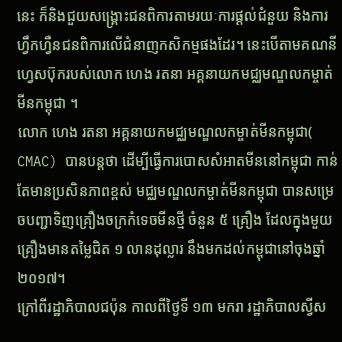នេះ ក៏និងជួយសង្គ្រោះជនពិការតាមរយៈការផ្តល់ជំនួយ និងការហ្វឹកហ្វឺនជនពិការលើជំនាញកសិកម្មផងដែរ។ នេះបើតាមគណនីហ្វេសប៊ុករបស់លោក ហេង រតនា អគ្គនាយកមជ្ឈមណ្ឌលកម្ចាត់មីនកម្ពុជា ។
លោក ហេង រតនា អគ្គនាយកមជ្ឈមណ្ឌលកម្ចាត់មីនកម្ពុជា( CMAC) បានបន្តថា ដើម្បីធ្វើការបោសសំអាតមីននៅកម្ពុជា កាន់តែមានប្រសិនភាពខ្ពស់ មជ្ឈមណ្ឌលកម្ចាត់មីនកម្ពុជា បានសម្រេចបញ្ជាទិញគ្រឿងចក្រកំទេចមីនថ្មី ចំនួន ៥ គ្រឿង ដែលក្នុងមួយគ្រឿងមានតម្លៃជិត ១ លានដុល្លារ នឹងមកដល់កម្ពុជានៅចុងឆ្នាំ ២០១៧។
ក្រៅពីរដ្ឋាភិបាលជប៉ុន កាលពីថ្ងៃទី ១៣ មករា រដ្ឋាភិបាលស្វីស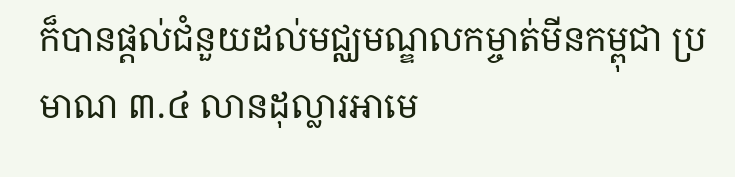ក៏បានផ្តល់ជំនួយដល់មជ្ឈមណ្ឌលកម្ចាត់មីនកម្ពុជា ប្រមាណ ៣.៤ លានដុល្លារអាមេ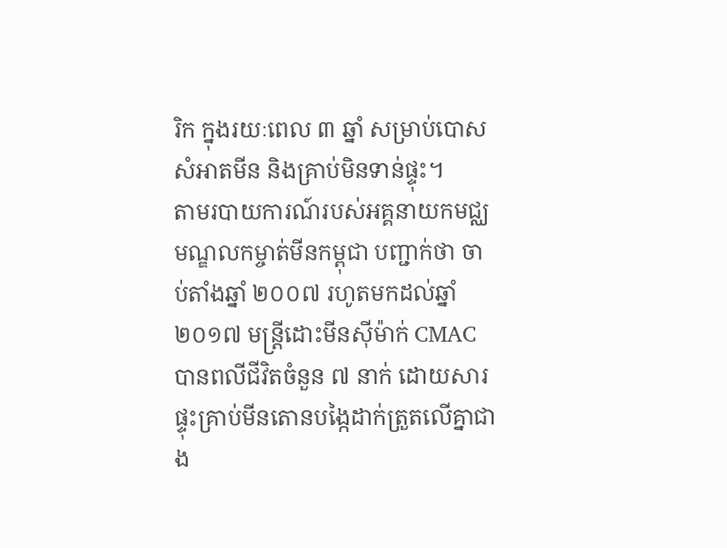រិក ក្នុងរយៈពេល ៣ ឆ្នាំ សម្រាប់បោសសំអាតមីន និងគ្រាប់មិនទាន់ផ្ទុះ។
តាមរបាយការណ៍របស់អគ្គនាយកមជ្ឈមណ្ឌលកម្ចាត់មីនកម្ពុជា បញ្ជាក់ថា ចាប់តាំងឆ្នាំ ២០០៧ រហូតមកដល់ឆ្នាំ ២០១៧ មន្ត្រីដោះមីនស៊ីម៉ាក់ CMAC បានពលីជីវិតចំនួន ៧ នាក់ ដោយសារផ្ទុះគ្រាប់មីនតោនបង្កៃដាក់ត្រួតលើគ្នាជាង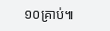១០គ្រាប់៕